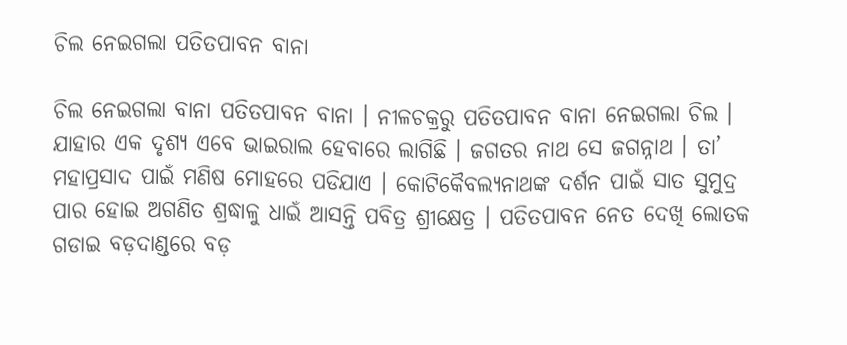ଚିଲ ନେଇଗଲା ପତିତପାବନ ବାନା

ଚିଲ ନେଇଗଲା ବାନା ପତିତପାବନ ବାନା । ନୀଳଚକ୍ରରୁ ପତିତପାବନ ବାନା ନେଇଗଲା ଚିଲ । ଯାହାର ଏକ ଦୃଶ୍ୟ ଏବେ ଭାଇରାଲ ହେବାରେ ଲାଗିଛି । ଜଗତର ନାଥ ସେ ଜଗନ୍ନାଥ । ତା’ ମହାପ୍ରସାଦ ପାଇଁ ମଣିଷ ମୋହରେ ପଡିଯାଏ । କୋଟିକୈବଲ୍ୟନାଥଙ୍କ ଦର୍ଶନ ପାଇଁ ସାତ ସୁମୁଦ୍ର ପାର ହୋଇ ଅଗଣିତ ଶ୍ରଦ୍ଧାଳୁ ଧାଇଁ ଆସନ୍ତି ପବିତ୍ର ଶ୍ରୀକ୍ଷେତ୍ର । ପତିତପାବନ ନେତ ଦେଖି ଲୋତକ ଗଡାଇ ବଡ଼ଦାଣ୍ଡରେ ବଡ଼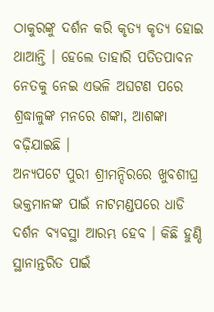ଠାକୁରଙ୍କୁ ଦର୍ଶନ କରି କୃତ୍ୟ କୃତ୍ୟ ହୋଇ ଥାଆନ୍ତି । ହେଲେ ତାହାରି ପତିତପାବନ ନେତକୁ ନେଇ ଏଭଳି ଅଘଟଣ ପରେ ଶ୍ରଦ୍ଧାଳୁଙ୍କ ମନରେ ଶଙ୍କା, ଆଶଙ୍କା ବଢ଼ିଯାଇଛି ।
ଅନ୍ୟପଟେ ପୁରୀ ଶ୍ରୀମନ୍ଦିରରେ ଖୁବଶୀଘ୍ର ଭକ୍ତମାନଙ୍କ ପାଇଁ ନାଟମଣ୍ଡପରେ ଧାଡି ଦର୍ଶନ ବ୍ୟବସ୍ଥା ଆରମ୍ଭ ହେବ । କିଛି ହୁଣ୍ଡି ସ୍ଥାନାନ୍ତରିତ ପାଇଁ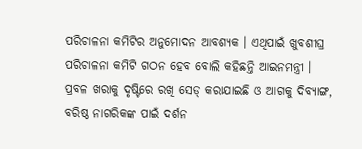ପରିଚାଳନା କମିଟିର ଅନୁମୋଦନ ଆବଶ୍ୟକ । ଏଥିପାଇଁ ଖୁବଶୀଘ୍ର ପରିଚାଳନା କମିଟି ଗଠନ ହେବ ବୋଲି କହିଛନ୍ତି ଆଇନମନ୍ତ୍ରୀ । ପ୍ରବଳ ଖରାକୁ ଦୃଷ୍ଟିରେ ରଖି ସେଡ୍ କରାଯାଇଛି ଓ ଆଗକୁ ଦିବ୍ୟାଙ୍ଗ, ବରିଷ୍ଠ ନାଗରିକଙ୍କ ପାଇଁ ଦର୍ଶନ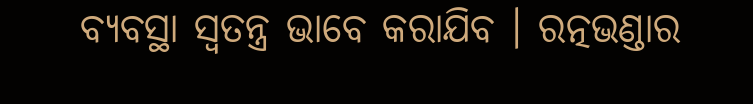ବ୍ୟବସ୍ଥା ସ୍ୱତନ୍ତ୍ର ଭାବେ କରାଯିବ । ରତ୍ନଭଣ୍ଡାର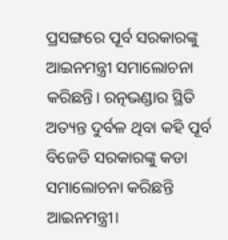ପ୍ରସଙ୍ଗରେ ପୂର୍ବ ସରକାରଙ୍କୁ ଆଇନମନ୍ତ୍ରୀ ସମାଲୋଚନା କରିଛନ୍ତି। ରତ୍ନଭଣ୍ଡାର ସ୍ଥିତି ଅତ୍ୟନ୍ତ ଦୁର୍ବଳ ଥିବା କହି ପୂର୍ବ ବିଜେଡି ସରକାରଙ୍କୁ କଡା ସମାଲୋଚନା କରିଛନ୍ତି ଆଇନମନ୍ତ୍ରୀ।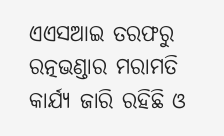ଏଏସଆଇ ତରଫରୁ ରତ୍ନଭଣ୍ଡାର ମରାମତି କାର୍ଯ୍ୟ ଜାରି ରହିଛି ଓ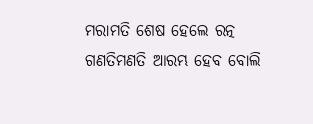ମରାମତି ଶେଷ ହେଲେ ରତ୍ନ ଗଣତିମଣତି ଆରମ୍ଭ ହେବ ବୋଲି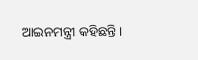ଆଇନମନ୍ତ୍ରୀ କହିଛନ୍ତି।